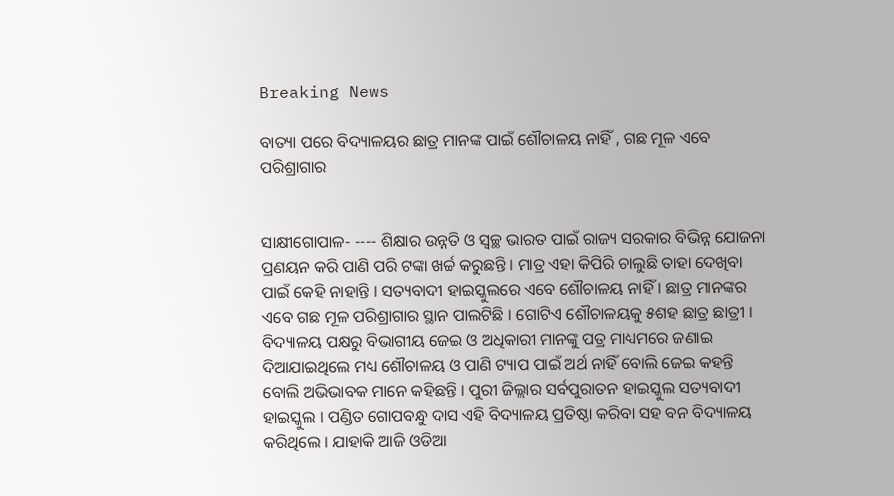Breaking News

ବାତ୍ୟା ପରେ ବିଦ୍ୟାଳୟର ଛାତ୍ର ମାନଙ୍କ ପାଇଁ ଶୌଚାଳୟ ନାହିଁ , ଗଛ ମୂଳ ଏବେ ପରିଶ୍ରାଗାର


ସାକ୍ଷୀଗୋପାଳ- ---- ଶିକ୍ଷାର ଉନ୍ନତି ଓ ସ୍ୱଚ୍ଛ ଭାରତ ପାଇଁ ରାଜ୍ୟ ସରକାର ବିଭିନ୍ନ ଯୋଜନା ପ୍ରଣୟନ କରି ପାଣି ପରି ଟଙ୍କା ଖର୍ଚ୍ଚ କରୁଛନ୍ତି । ମାତ୍ର ଏହା କିପିରି ଚାଲୁଛି ତାହା ଦେଖିବା ପାଇଁ କେହି ନାହାନ୍ତି । ସତ୍ୟବାଦୀ ହାଇସ୍କୁଲରେ ଏବେ ଶୌଚାଳୟ ନାହିଁ । ଛାତ୍ର ମାନଙ୍କର ଏବେ ଗଛ ମୂଳ ପରିଶ୍ରାଗାର ସ୍ଥାନ ପାଲଟିଛି । ଗୋଟିଏ ଶୌଚାଳୟକୁ ୫ଶହ ଛାତ୍ର ଛାତ୍ରୀ । ବିଦ୍ୟାଳୟ ପକ୍ଷରୁ ବିଭାଗୀୟ ଜେଇ ଓ ଅଧିକାରୀ ମାନଙ୍କୁ ପତ୍ର ମାଧ୍ୟମରେ ଜଣାଇ ଦିଆଯାଇଥିଲେ ମଧ୍ୟ ଶୌଚାଳୟ ଓ ପାଣି ଟ୍ୟାପ ପାଇଁ ଅର୍ଥ ନାହିଁ ବୋଲି ଜେଇ କହନ୍ତି ବୋଲି ଅଭିଭାବକ ମାନେ କହିଛନ୍ତି । ପୁରୀ ଜିଲ୍ଲାର ସର୍ବପୁରାତନ ହାଇସ୍କୁଲ ସତ୍ୟବାଦୀ ହାଇସ୍କୁଲ । ପଣ୍ଡିତ ଗୋପବନ୍ଧୁ ଦାସ ଏହି ବିଦ୍ୟାଳୟ ପ୍ରତିଷ୍ଠା କରିବା ସହ ବନ ବିଦ୍ୟାଳୟ କରିଥିଲେ । ଯାହାକି ଆଜି ଓଡିଆ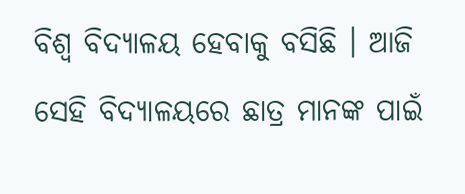ବିଶ୍ୱ ବିଦ୍ୟାଳୟ ହେବାକୁ ବସିଛି । ଆଜି ସେହି ବିଦ୍ୟାଳୟରେ ଛାତ୍ର ମାନଙ୍କ ପାଇଁ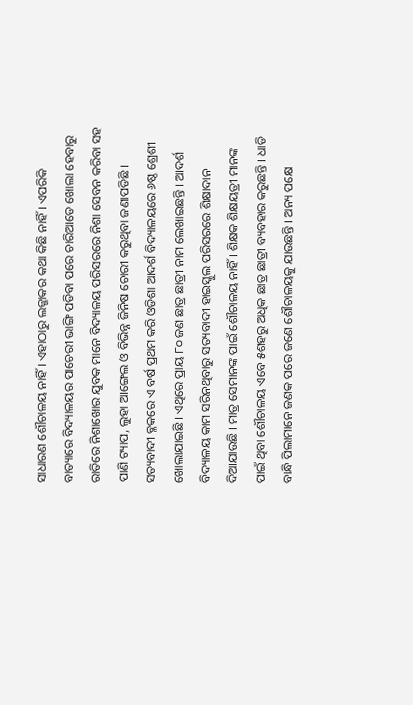ସାଧାରଣ ଶୌଚାଳୟ ନାହିଁ । ଏହାଠାରୁ ଲଜ୍ଜାକର କଥା କିଛି ନାହିଁ । ଏପରିକି ବାତ୍ୟାରେ ବିଦ୍ୟାଳୟର ପାଚେରୀ ଭାଙ୍ଗି ପଡିବା ପରେ ଚାରିଆଡେ ଖୋଲା ହେବାରୁ ରାତିରେ ନିଶାଖୋର ଯୁବକ ମାନେ ବିଦ୍ୟାଳୟ ପରିସରରେ ନିଶା ସେବନ କରିବା ସହ ପାଣି ଟ୍ୟାପ, ଲୁହା ଆଙ୍ଗେଲ ଓ ବିଭିନ୍ନ ଜିନିଷ ଚୋରୀ କରୁଥିବା ଜଣାପଡିଛି । ସତ୍ୟବାଦୀ ବ୍ଳକରେ ଏ ବର୍ଷ ପ୍ରଥମ କରି ଓଡିଶା ଆଦର୍ଶ ବିଦ୍ୟାଳୟରେ ୬ଷ୍ଠ ଶ୍ରେଶୀ ଖୋଲାଯାଇଛି । ଏଥିରେ ପ୍ରାୟ ୮୦ ଜଣ ଛାତ୍ର ଛାତ୍ରୀ ନାମ ଲେଖାଇଛନ୍ତି । ଆଦର୍ଶ ବିଦ୍ୟାଳୟ କାମ ସରିନଥିବାରୁ ସତ୍ୟବାଦୀ ହାଇସ୍କୁଲ ପରିସରରେ ଶିକ୍ଷାଦାନ ଦିଆଯାଉଛି । ମାତ୍ର ସେମାନଙ୍କ ପାଇଁ ଶୌଚାଳୟ ନାହିଁ । ଶିକ୍ଷକ ଶିକ୍ଷୟତ୍ରୀ ମାନଙ୍କ ପାଇଁ ଥିବା ଶୌଚାଳୟ ଏବେ ୫ଶହରୁ ଅଧିକ ଛାତ୍ର ଛାତ୍ରୀ ବ୍ୟବହାର କରୁଛନ୍ତି । ଧାଡି ବାନ୍ଧି ପିଲାମାନେ ଜଣକ ପରେ ଜଣେ ଶୌଚାଳୟକୁ ଯାଉଛନ୍ତି । ଅନ୍ୟ ପକ୍ଷେ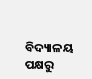ବିଦ୍ୟାଳୟ ପକ୍ଷରୁ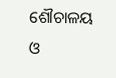ଶୌଚାଳୟ ଓ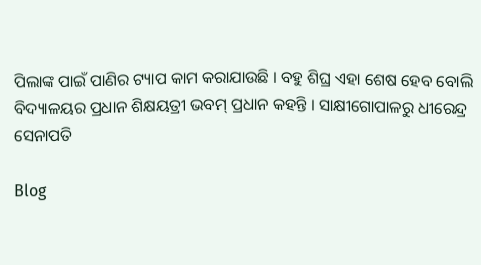ପିଲାଙ୍କ ପାଇଁ ପାଣିର ଟ୍ୟାପ କାମ କରାଯାଉଛି । ବହୁ ଶିଘ୍ର ଏହା ଶେଷ ହେବ ବୋଲି ବିଦ୍ୟାଳୟର ପ୍ରଧାନ ଶିକ୍ଷୟତ୍ରୀ ଭବମ୍ ପ୍ରଧାନ କହନ୍ତି । ସାକ୍ଷୀଗୋପାଳରୁ ଧୀରେନ୍ଦ୍ର ସେନାପତି

Blog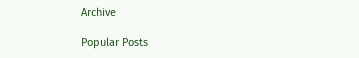Archive

Popular Posts